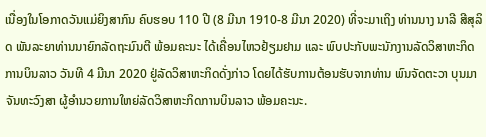ເນື່ອງໃນໂອກາດວັນແມ່ຍິງສາກົນ ຄົບຮອບ 110 ປີ (8 ມີນາ 1910-8 ມີນາ 2020) ທີ່ຈະມາເຖິງ ທ່ານນາງ ນາລີ ສີສຸລິດ ພັນລະຍາທ່ານນາຍົກລັດຖະມົນຕີ ພ້ອມຄະນະ ໄດ້ເຄື່ອນໄຫວຢ້ຽມຢາມ ແລະ ພົບປະກັບພະນັກງານລັດວິສາຫະກິດການບິນລາວ ວັນທີ 4 ມີນາ 2020 ຢູ່ລັດວິສາຫະກິດດັ່ງກ່າວ ໂດຍໄດ້ຮັບການຕ້ອນຮັບຈາກທ່ານ ພົນຈັດຕະວາ ບຸນມາ ຈັນທະວົງສາ ຜູ້ອຳນວຍການໃຫຍ່ລັດວິສາຫະກິດການບິນລາວ ພ້ອມຄະນະ.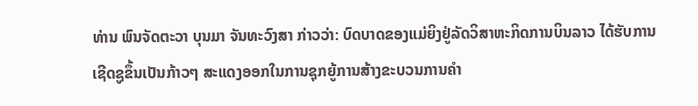ທ່ານ ພົນຈັດຕະວາ ບຸນມາ ຈັນທະວົງສາ ກ່າວວ່າ: ບົດບາດຂອງແມ່ຍິງຢູ່ລັດວິສາຫະກິດການບິນລາວ ໄດ້ຮັບການເຊີດຊູຂຶ້ນເປັນກ້າວໆ ສະແດງອອກໃນການຊຸກຍູ້ການສ້າງຂະບວນການຄຳ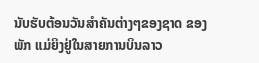ນັບຮັບຕ້ອນວັນສຳຄັນຕ່າງໆຂອງຊາດ ຂອງພັກ ແມ່ຍິງຢູ່ໃນສາຍການບິນລາວ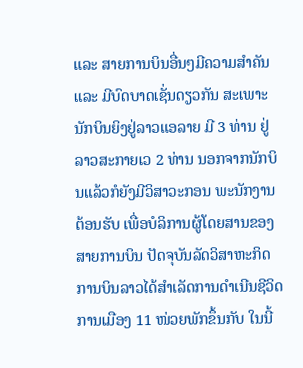ແລະ ສາຍການບິນອື່ນໆມີຄວາມສຳຄັນ ແລະ ມີບົດບາດເຊັ່ນດຽວກັນ ສະເພາະນັກບິນຍິງຢູ່ລາວແອລາຍ ມີ 3 ທ່ານ ຢູ່ລາວສະກາຍເວ 2 ທ່ານ ນອກຈາກນັກບິນແລ້ວກໍຍັງມີວິສາວະກອນ ພະນັກງານຕ້ອນຮັບ ເພື່ອບໍລິການຜູ້ໂດຍສານຂອງສາຍການບິນ ປັດຈຸບັນລັດວິສາຫະກິດການບິນລາວໄດ້ສຳເລັດການດຳເນີນຊີວິດການເມືອງ 11 ໜ່ວຍພັກຂຶ້ນກັບ ໃນນີ້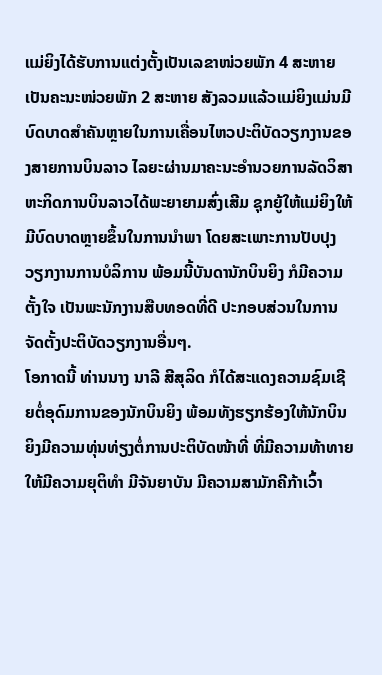ແມ່ຍິງໄດ້ຮັບການແຕ່ງຕັ້ງເປັນເລຂາໜ່ວຍພັກ 4 ສະຫາຍ ເປັນຄະນະໜ່ວຍພັກ 2 ສະຫາຍ ສັງລວມແລ້ວແມ່ຍິງແມ່ນມີບົດບາດສຳຄັນຫຼາຍໃນການເຄື່ອນໄຫວປະຕິບັດວຽກງານຂອງສາຍການບິນລາວ ໄລຍະຜ່ານມາຄະນະອຳນວຍການລັດວິສາຫະກິດການບິນລາວໄດ້ພະຍາຍາມສົ່ງເສີມ ຊຸກຍູ້ໃຫ້ແມ່ຍິງໃຫ້ມີບົດບາດຫຼາຍຂຶ້ນໃນການນຳພາ ໂດຍສະເພາະການປັບປຸງວຽກງານການບໍລິການ ພ້ອມນີ້ບັນດານັກບິນຍິງ ກໍມີຄວາມຕັ້ງໃຈ ເປັນພະນັກງານສືບທອດທີ່ດີ ປະກອບສ່ວນໃນການຈັດຕັ້ງປະຕິບັດວຽກງານອື່ນໆ.
ໂອກາດນີ້ ທ່ານນາງ ນາລີ ສີສຸລິດ ກໍໄດ້ສະແດງຄວາມຊົມເຊີຍຕໍ່ອຸດົມການຂອງນັກບິນຍິງ ພ້ອມທັງຮຽກຮ້ອງໃຫ້ນັກບິນຍິງມີຄວາມທຸ່ນທ່ຽງຕໍ່ການປະຕິບັດໜ້າທີ່ ທີ່ມີຄວາມທ້າທາຍໃຫ້ມີຄວາມຍຸຕິທຳ ມີຈັນຍາບັນ ມີຄວາມສາມັກຄີກ້າເວົ້າ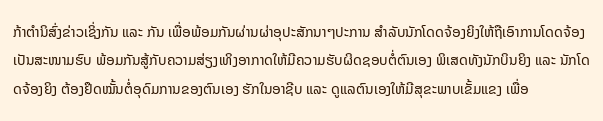ກ້າຕຳນິສົ່ງຂ່າວເຊິ່ງກັນ ແລະ ກັນ ເພື່ອພ້ອມກັນຜ່ານຜ່າອຸປະສັກນາໆປະການ ສຳລັບນັກໂດດຈ້ອງຍິງໃຫ້ຖືເອົາການໂດດຈ້ອງເປັນສະໜາມຮົບ ພ້ອມກັນສູ້ກັບຄວາມສ່ຽງເທິງອາກາດໃຫ້ມີຄວາມຮັບຜິດຊອບຕໍ່ຕົນເອງ ພິເສດທັງນັກບິນຍິງ ແລະ ນັກໂດດຈ້ອງຍິງ ຕ້ອງຢຶດໝັ້ນຕໍ່ອຸດົມການຂອງຕົນເອງ ຮັກໃນອາຊີບ ແລະ ດູແລຕົນເອງໃຫ້ມີສຸຂະພາບເຂັ້ມແຂງ ເພື່ອ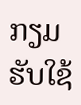ກຽມຮັບໃຊ້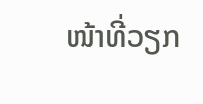ໜ້າທີ່ວຽກ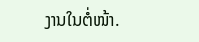ງານໃນຕໍ່ໜ້າ.